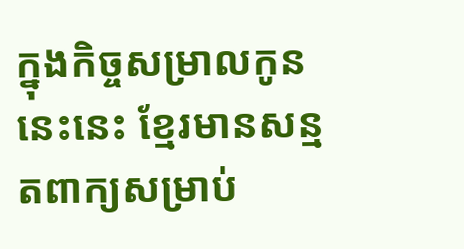ក្នុងកិច្ចសម្រាលកូននេះនេះ ខ្មែរមានសន្មតពាក្យសម្រាប់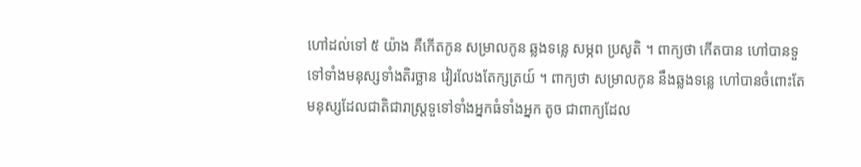ហៅដល់ទៅ ៥ យ៉ាង គឺកើតកូន សម្រាលកូន ឆ្លងទន្លេ សម្ភព ប្រសូតិ ។ ពាក្យថា កើតបាន ហៅបានទួទៅទាំងមនុស្សទាំងតិរច្ឆាន វៀរលែងតែក្សត្រយ៍ ។ ពាក្យថា សម្រាលកូន នឹងឆ្លងទន្លេ ហៅបានចំពោះតែមនុស្សដែលជាតិជារាស្រ្តទួទៅទាំងអ្នកធំទាំងអ្នក តូច ជាពាក្យដែល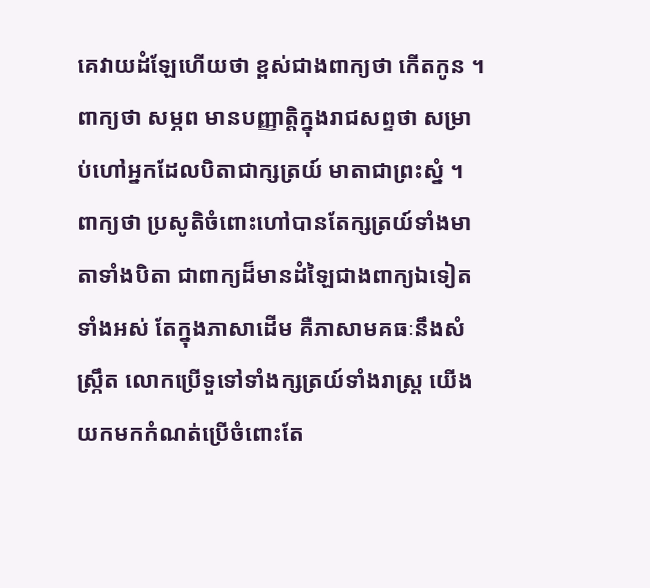គេវាយដំឡែហើយថា ខ្ពស់ជាងពាក្យថា កើតកូន ។ ពាក្យថា សម្ភព មានបញ្ញាត្តិក្នុងរាជសព្ទថា សម្រាប់ហៅអ្នកដែលបិតាជាក្សត្រយ៍ មាតាជាព្រះស្នំ ។ ពាក្យថា ប្រសូតិចំពោះហៅបានតែក្សត្រយ៍ទាំងមាតាទាំងបិតា ជាពាក្យដ៏មានដំឡៃជាងពាក្យឯទៀតទាំងអស់ តែក្នុងភាសាដើម គឺភាសាមគធៈនឹងសំស្រ្កឹត លោកប្រើទួទៅទាំងក្សត្រយ៍ទាំងរាស្រ្ត យើងយកមកកំណត់ប្រើចំពោះតែ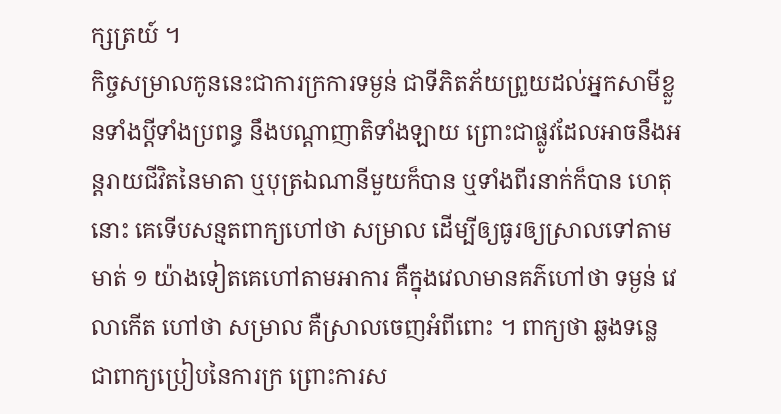ក្សត្រយ៍ ។
កិច្ចសម្រាលកូននេះជាការក្រការទម្ងន់ ជាទីភិតភ័យព្រួយដល់អ្នកសាមីខ្លួនទាំងប្ដីទាំងប្រពន្ធ នឹងបណ្ដាញាតិទាំងឡាយ ព្រោះជាផ្លូវដែលអាចនឹងអន្តរាយជីវិតនៃមាតា ឬបុត្រឯណានីមួយក៏បាន ឬទាំងពីរនាក់ក៏បាន ហេតុនោះ គេទើបសន្មតពាក្យហៅថា សម្រាល ដើម្បីឲ្យធូរឲ្យស្រាលទៅតាមមាត់ ១ យ៉ាងទៀតគេហៅតាមអាការ គឺក្នុងវេលាមានគភ៌ហៅថា ទម្ងន់ វេលាកើត ហៅថា សម្រាល គឺស្រាលចេញអំពីពោះ ។ ពាក្យថា ឆ្លងទន្លេ ជាពាក្យប្រៀបនៃការក្រ ព្រោះការស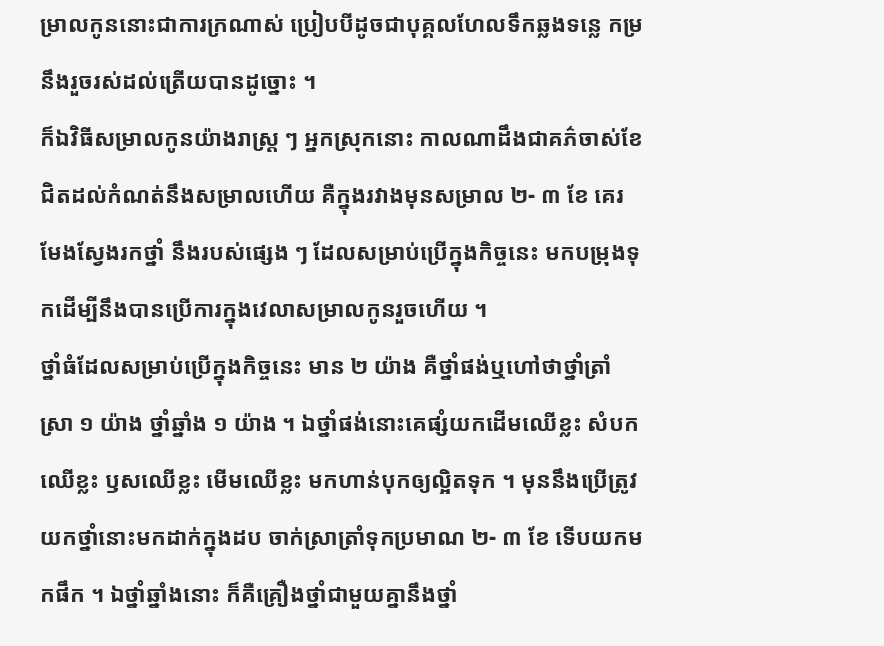ម្រាលកូននោះជាការក្រណាស់ ប្រៀបបីដូចជាបុគ្គលហែលទឹកឆ្លងទន្លេ កម្រនឹងរួចរស់ដល់ត្រើយបានដូច្នោះ ។
ក៏ឯវិធីសម្រាលកូនយ៉ាងរាស្រ្ត ៗ អ្នកស្រុកនោះ កាលណាដឹងជាគភ៌ចាស់ខែ ជិតដល់កំណត់នឹងសម្រាលហើយ គឺក្នុងរវាងមុនសម្រាល ២- ៣ ខែ គេរមែងស្វែងរកថ្នាំ នឹងរបស់ផ្សេង ៗ ដែលសម្រាប់ប្រើក្នុងកិច្ចនេះ មកបម្រុងទុកដើម្បីនឹងបានប្រើការក្នុងវេលាសម្រាលកូនរួចហើយ ។
ថ្នាំធំដែលសម្រាប់ប្រើក្នុងកិច្ចនេះ មាន ២ យ៉ាង គឺថ្នាំផង់ឬហៅថាថ្នាំត្រាំស្រា ១ យ៉ាង ថ្នាំឆ្នាំង ១ យ៉ាង ។ ឯថ្នាំផង់នោះគេផ្សំយកដើមឈើខ្លះ សំបកឈើខ្លះ ឫសឈើខ្លះ មើមឈើខ្លះ មកហាន់បុកឲ្យល្អិតទុក ។ មុននឹងប្រើត្រូវយកថ្នាំនោះមកដាក់ក្នុងដប ចាក់ស្រាត្រាំទុកប្រមាណ ២- ៣ ខែ ទើបយកមកផឹក ។ ឯថ្នាំឆ្នាំងនោះ ក៏គឺគ្រឿងថ្នាំជាមួយគ្នានឹងថ្នាំ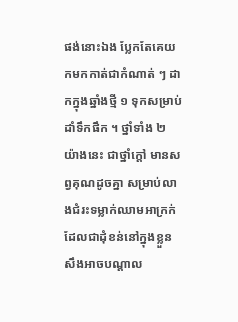ផង់នោះឯង ប្លែកតែគេយកមកកាត់ជាកំណាត់ ៗ ដាកក្នុងឆ្នាំងថ្មី ១ ទុកសម្រាប់ដាំទឹកផឹក ។ ថ្នាំទាំង ២ យ៉ាងនេះ ជាថ្នាំក្ដៅ មានសព្វគុណដូចគ្នា សម្រាប់លាងជំរះទម្លាក់ឈាមអាក្រក់ដែលជាដុំខន់នៅក្នុងខ្លួន សឹងអាចបណ្ដាល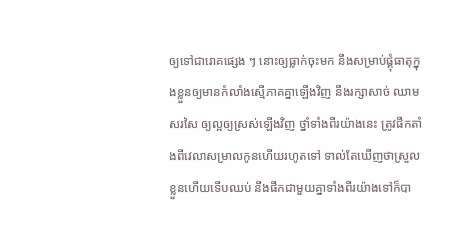ឲ្យទៅជារោគផ្សេង ៗ នោះឲ្យធ្លាក់ចុះមក នឹងសម្រាប់ផ្គុំធាតុក្នុងខ្លួនឲ្យមានកំលាំងស្មើភាគគ្នាឡើងវិញ នឹងរក្សាសាច់ ឈាម សរសៃ ឲ្យល្អឲ្យស្រស់ឡើងវិញ ថ្នាំទាំងពីរយ៉ាងនេះ ត្រូវផឹកតាំងពីវេលាសម្រាលកូនហើយរហូតទៅ ទាល់តែឃើញថាស្រួលខ្លួនហើយទើបឈប់ នឹងផឹកជាមួយគ្នាទាំងពីរយ៉ាងទៅក៏បា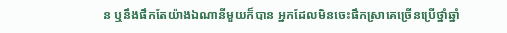ន ឬនឹងផឹកតែយ៉ាងឯណានីមួយក៏បាន អ្នកដែលមិនចេះផឹកស្រាគេច្រើនប្រើថ្នាំឆ្នាំ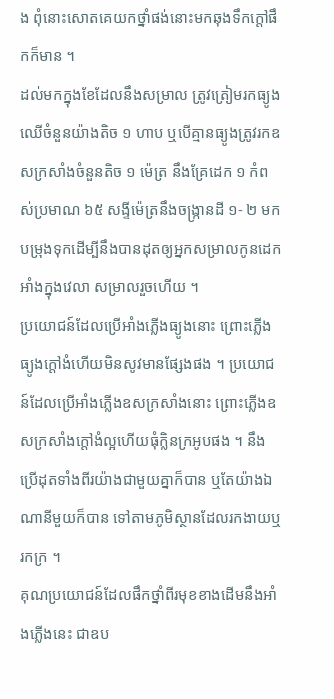ង ពុំនោះសោតគេយកថ្នាំផង់នោះមកឆុងទឹកក្ដៅផឹកក៏មាន ។
ដល់មកក្នុងខែដែលនឹងសម្រាល ត្រូវត្រៀមរកធ្យូងឈើចំនួនយ៉ាងតិច ១ ហាប ឬបើគ្មានធ្យូងត្រូវរកឧសក្រសាំងចំនួនតិច ១ ម៉េត្រ នឹងគ្រែដេក ១ កំពស់ប្រមាណ ៦៥ សង្ទីម៉េត្រនឹងចង្រ្កានដី ១- ២ មកបម្រុងទុកដើម្បីនឹងបានដុតឲ្យអ្នកសម្រាលកូនដេកអាំងក្នុងវេលា សម្រាលរួចហើយ ។
ប្រយោជន៍ដែលប្រើអាំងភ្លើងធ្យូងនោះ ព្រោះភ្លើងធ្យូងក្ដៅងំហើយមិនសូវមានផ្សែងផង ។ ប្រយោជន៍ដែលប្រើអាំងភ្លើងឧសក្រសាំងនោះ ព្រោះភ្លើងឧសក្រសាំងក្ដៅងំល្អហើយធុំក្លិនក្រអូបផង ។ នឹងប្រើដុតទាំងពីរយ៉ាងជាមួយគ្នាក៏បាន ឬតែយ៉ាងឯណានីមួយក៏បាន ទៅតាមភូមិស្ថានដែលរកងាយឬរកក្រ ។
គុណប្រយោជន៍ដែលផឹកថ្នាំពីរមុខខាងដើមនឹងអាំងភ្លើងនេះ ជាឧប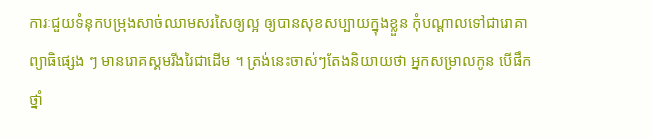ការៈជួយទំនុកបម្រុងសាច់ឈាមសរសៃឲ្យល្អ ឲ្យបានសុខសប្បាយក្នុងខ្លួន កុំបណ្ដាលទៅជារោគាព្យាធិផ្សេង ៗ មានរោគស្គមរីងរៃជាដើម ។ ត្រង់នេះចាស់ៗតែងនិយាយថា អ្នកសម្រាលកូន បើផឹកថ្នាំ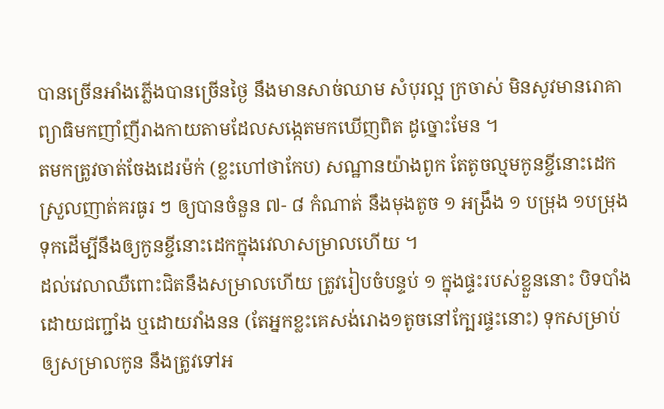បានច្រើនអាំងភ្លើងបានច្រើនថ្ងៃ នឹងមានសាច់ឈាម សំបុរល្អ ក្រចាស់ មិនសូវមានរោគាព្យាធិមកញាំញីរាងកាយតាមដែលសង្កេតមកឃើញពិត ដូច្នោះមែន ។
តមកត្រូវចាត់ចែងដេរម៉ក់ (ខ្លះហៅថាកែប) សណ្ឋានយ៉ាងពូក តែតូចល្មមកូនខ្ចីនោះដេកស្រួលញាត់គរធូរ ៗ ឲ្យបានចំនួន ៧- ៨ កំណាត់ នឹងមុងតូច ១ អង្រឹង ១ បម្រុង ១បម្រុងទុកដើម្បីនឹងឲ្យកូនខ្ចីនោះដេកក្នុងវេលាសម្រាលហើយ ។
ដល់វេលាឈឺពោះជិតនឹងសម្រាលហើយ ត្រូវរៀបចំបន្ទប់ ១ ក្នុងផ្ទះរបស់ខ្លួននោះ បិទបាំងដោយជញ្ជាំង ឬដោយវាំងនន (តែអ្នកខ្លះគេសង់រោង១តូចនៅក្បែរផ្ទះនោះ) ទុកសម្រាប់ឲ្យសម្រាលកូន នឹងត្រូវទៅអ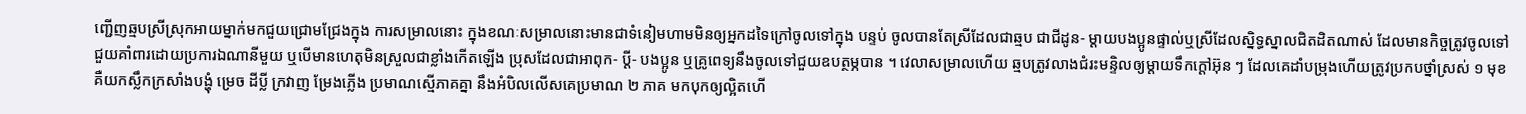ញ្ជើញឆ្មបស្រីស្រុកអាយម្នាក់មកជួយជ្រោមជ្រែងក្នុង ការសម្រាលនោះ ក្នុងខណៈសម្រាលនោះមានជាទំនៀមហាមមិនឲ្យអ្នកដទៃក្រៅចូលទៅក្នុង បន្ទប់ ចូលបានតែស្រីដែលជាឆ្មប ជាជីដូន- ម្ដាយបងប្អូនផ្ទាល់ឬស្រីដែលស្និទ្ធស្នាលជិតដិតណាស់ ដែលមានកិច្ចត្រូវចូលទៅជួយគាំពារដោយប្រការឯណានីមួយ ឬបើមានហេតុមិនស្រួលជាខ្លាំងកើតឡើង ប្រុសដែលជាអាពុក- ប្ដី- បងប្អូន ឬគ្រូពេទ្យនឹងចូលទៅជួយឧបត្ថម្ភបាន ។ វេលាសម្រាលហើយ ឆ្មបត្រូវលាងជំរះមន្ទិលឲ្យម្ដាយទឹកក្ដៅអ៊ុន ៗ ដែលគេដាំបម្រុងហើយត្រូវប្រកបថ្នាំស្រស់ ១ មុខ គឺយកស្លឹកក្រសាំងបង្ហុំ ម្រេច ដីប្លី ក្រវាញ ម្រែងភ្លើង ប្រមាណស្មើភាគគ្នា នឹងអំបិលលើសគេប្រមាណ ២ ភាគ មកបុកឲ្យល្អិតហើ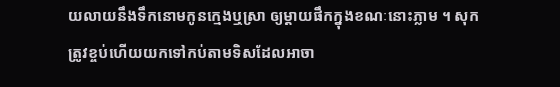យលាយនឹងទឹកនោមកូនក្មេងឬស្រា ឲ្យម្ដាយផឹកក្នុងខណៈនោះភ្លាម ។ សុកត្រូវខ្ចប់ហើយយកទៅកប់តាមទិសដែលអាចា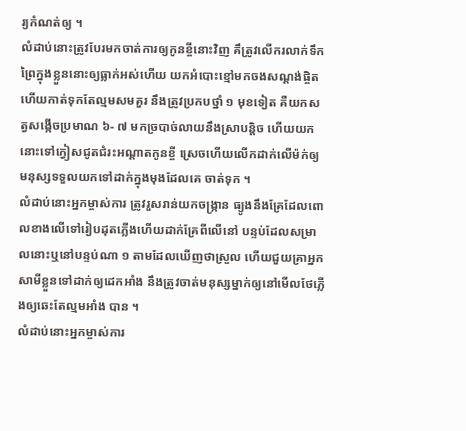រ្យកំណត់ឲ្យ ។
លំដាប់នោះត្រូវបែរមកចាត់ការឲ្យកូនខ្ចីនោះវិញ គឹត្រូវលើករលាក់ទឹកព្រៃក្នុងខ្លួននោះឲ្យធ្លាក់អស់ហើយ យកអំបោះខ្មៅមកចងសណ្ដង់ផ្ចិត ហើយកាត់ទុកតែល្មមសមគួរ នឹងត្រូវប្រកបថ្នាំ ១ មុខទៀត គឺយកសត្វសង្កើចប្រមាណ ៦- ៧ មកច្របាច់លាយនឹងស្រាបន្តិច ហើយយកនោះទៅក្វៀសជូតជំរះអណ្ដាតកូនខ្ចី ស្រេចហើយលើកដាក់លើម៉ក់ឲ្យមនុស្សទទួលយកទៅដាក់ក្នុងមុងដែលគេ ចាត់ទុក ។
លំដាប់នោះអ្នកម្ចាស់ការ ត្រូវរួសរាន់យកចង្ក្រាន ធ្យូងនឹងគ្រែដែលពោលខាងលើទៅរៀបដុតភ្លើងហើយដាក់គ្រែពីលើនៅ បន្ទប់ដែលសម្រាលនោះឬនៅបន្ទប់ណា ១ តាមដែលឃើញថាស្រួល ហើយជួយគ្រាអ្នកសាមីខ្លួនទៅដាក់ឲ្យដេកអាំង នឹងត្រូវចាត់មនុស្សម្នាក់ឲ្យនៅមើលថែភ្លើងឲ្យឆេះតែល្មមអាំង បាន ។
លំដាប់នោះអ្នកម្ចាស់ការ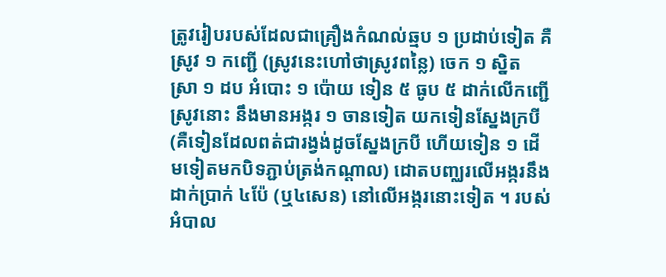ត្រូវរៀបរបស់ដែលជាគ្រឿងកំណល់ឆ្មប ១ ប្រដាប់ទៀត គឺស្រូវ ១ កញ្ជើ (ស្រូវនេះហៅថាស្រូវពន្លៃ) ចេក ១ ស្និត ស្រា ១ ដប អំបោះ ១ ប៉ោយ ទៀន ៥ ធូប ៥ ដាក់លើកញ្ជើស្រូវនោះ នឹងមានអង្ករ ១ ចានទៀត យកទៀនស្នែងក្របី (គឺទៀនដែលពត់ជារង្វង់ដូចស្នែងក្របី ហើយទៀន ១ ដើមទៀតមកបិទភ្ជាប់ត្រង់កណ្ដាល) ដោតបញ្ឈរលើអង្ករនឹងដាក់ប្រាក់ ៤ប៉ែ (ឬ៤សេន) នៅលើអង្ករនោះទៀត ។ របស់អំបាល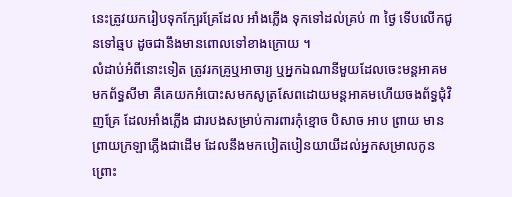នេះត្រូវយករៀបទុកក្បែរគ្រែដែល អាំងភ្លើង ទុកទៅដល់គ្រប់ ៣ ថ្ងៃ ទើបលើកជូនទៅឆ្មប ដូចជានឹងមានពោលទៅខាងក្រោយ ។
លំដាប់អំពីនោះទៀត ត្រូវរកគ្រូឬអាចារ្យ ឬអ្នកឯណានីមួយដែលចេះមន្តអាគមមកព័ទ្ធសីមា គឺគេយកអំបោះសមកសូត្រសែពដោយមន្តអាគមហើយចងព័ទ្ធជុំវិញគ្រែ ដែលអាំងភ្លើង ជារបងសម្រាប់ការពារកុំខ្មោច បិសាច អាប ព្រាយ មាន ព្រាយក្រឡាភ្លើងជាដើម ដែលនឹងមកបៀតបៀនយាយីដល់អ្នកសម្រាលកូន ព្រោះ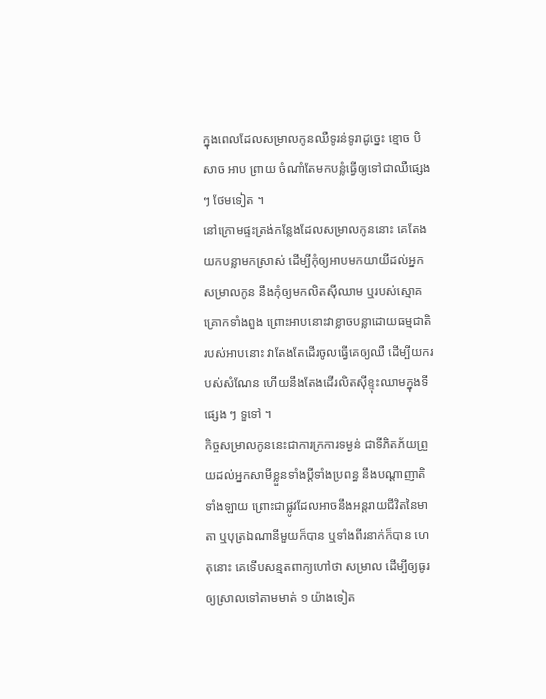ក្នុងពេលដែលសម្រាលកូនឈឺទូរន់ទូរាដូច្នេះ ខ្មោច បិសាច អាប ព្រាយ ចំណាំតែមកបន្លំធ្វើឲ្យទៅជាឈឺផ្សេង ៗ ថែមទៀត ។
នៅក្រោមផ្ទះត្រង់កន្លែងដែលសម្រាលកូននោះ គេតែងយកបន្លាមកស្រាស់ ដើម្បីកុំឲ្យអាបមកយាយីដល់អ្នកសម្រាលកូន នឹងកុំឲ្យមកលិតស៊ីឈាម ឬរបស់ស្មោគគ្រោកទាំងពួង ព្រោះអាបនោះវាខ្លាចបន្លាដោយធម្មជាតិរបស់អាបនោះ វាតែងតែដើរចូលធ្វើគេឲ្យឈឺ ដើម្បីយករបស់សំណែន ហើយនឹងតែងដើរលិតស៊ីខ្ទុះឈាមក្នុងទីផ្សេង ៗ ទួទៅ ។
កិច្ចសម្រាលកូននេះជាការក្រការទម្ងន់ ជាទីភិតភ័យព្រួយដល់អ្នកសាមីខ្លួនទាំងប្ដីទាំងប្រពន្ធ នឹងបណ្ដាញាតិទាំងឡាយ ព្រោះជាផ្លូវដែលអាចនឹងអន្តរាយជីវិតនៃមាតា ឬបុត្រឯណានីមួយក៏បាន ឬទាំងពីរនាក់ក៏បាន ហេតុនោះ គេទើបសន្មតពាក្យហៅថា សម្រាល ដើម្បីឲ្យធូរឲ្យស្រាលទៅតាមមាត់ ១ យ៉ាងទៀត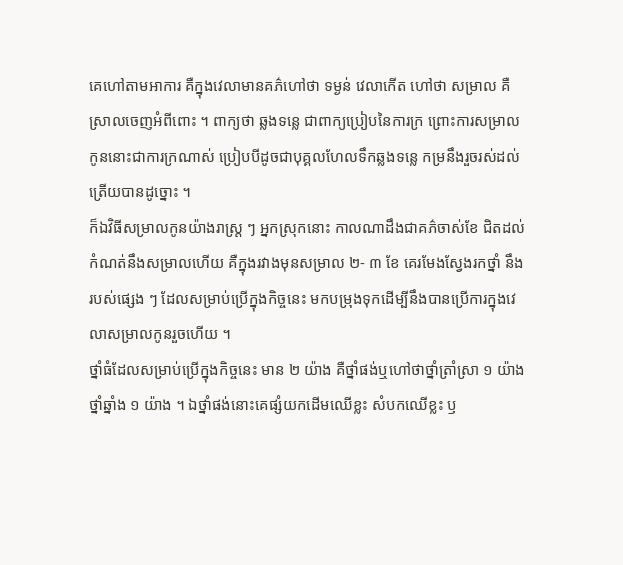គេហៅតាមអាការ គឺក្នុងវេលាមានគភ៌ហៅថា ទម្ងន់ វេលាកើត ហៅថា សម្រាល គឺស្រាលចេញអំពីពោះ ។ ពាក្យថា ឆ្លងទន្លេ ជាពាក្យប្រៀបនៃការក្រ ព្រោះការសម្រាលកូននោះជាការក្រណាស់ ប្រៀបបីដូចជាបុគ្គលហែលទឹកឆ្លងទន្លេ កម្រនឹងរួចរស់ដល់ត្រើយបានដូច្នោះ ។
ក៏ឯវិធីសម្រាលកូនយ៉ាងរាស្រ្ត ៗ អ្នកស្រុកនោះ កាលណាដឹងជាគភ៌ចាស់ខែ ជិតដល់កំណត់នឹងសម្រាលហើយ គឺក្នុងរវាងមុនសម្រាល ២- ៣ ខែ គេរមែងស្វែងរកថ្នាំ នឹងរបស់ផ្សេង ៗ ដែលសម្រាប់ប្រើក្នុងកិច្ចនេះ មកបម្រុងទុកដើម្បីនឹងបានប្រើការក្នុងវេលាសម្រាលកូនរួចហើយ ។
ថ្នាំធំដែលសម្រាប់ប្រើក្នុងកិច្ចនេះ មាន ២ យ៉ាង គឺថ្នាំផង់ឬហៅថាថ្នាំត្រាំស្រា ១ យ៉ាង ថ្នាំឆ្នាំង ១ យ៉ាង ។ ឯថ្នាំផង់នោះគេផ្សំយកដើមឈើខ្លះ សំបកឈើខ្លះ ឫ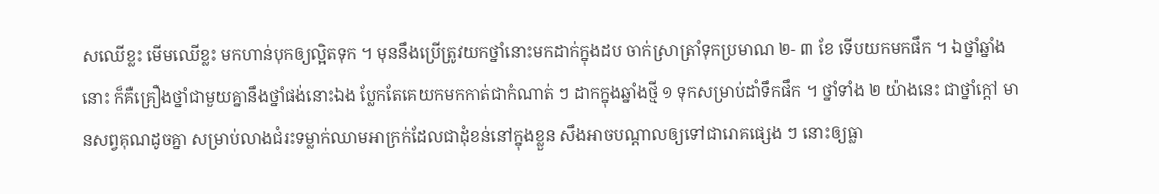សឈើខ្លះ មើមឈើខ្លះ មកហាន់បុកឲ្យល្អិតទុក ។ មុននឹងប្រើត្រូវយកថ្នាំនោះមកដាក់ក្នុងដប ចាក់ស្រាត្រាំទុកប្រមាណ ២- ៣ ខែ ទើបយកមកផឹក ។ ឯថ្នាំឆ្នាំងនោះ ក៏គឺគ្រឿងថ្នាំជាមួយគ្នានឹងថ្នាំផង់នោះឯង ប្លែកតែគេយកមកកាត់ជាកំណាត់ ៗ ដាកក្នុងឆ្នាំងថ្មី ១ ទុកសម្រាប់ដាំទឹកផឹក ។ ថ្នាំទាំង ២ យ៉ាងនេះ ជាថ្នាំក្ដៅ មានសព្វគុណដូចគ្នា សម្រាប់លាងជំរះទម្លាក់ឈាមអាក្រក់ដែលជាដុំខន់នៅក្នុងខ្លួន សឹងអាចបណ្ដាលឲ្យទៅជារោគផ្សេង ៗ នោះឲ្យធ្លា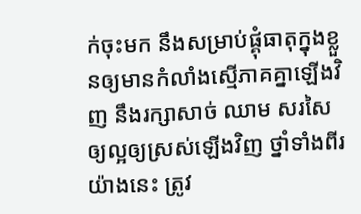ក់ចុះមក នឹងសម្រាប់ផ្គុំធាតុក្នុងខ្លួនឲ្យមានកំលាំងស្មើភាគគ្នាឡើងវិញ នឹងរក្សាសាច់ ឈាម សរសៃ ឲ្យល្អឲ្យស្រស់ឡើងវិញ ថ្នាំទាំងពីរយ៉ាងនេះ ត្រូវ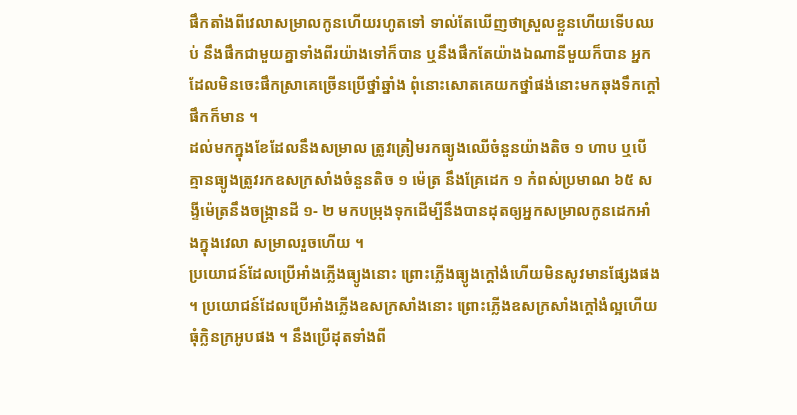ផឹកតាំងពីវេលាសម្រាលកូនហើយរហូតទៅ ទាល់តែឃើញថាស្រួលខ្លួនហើយទើបឈប់ នឹងផឹកជាមួយគ្នាទាំងពីរយ៉ាងទៅក៏បាន ឬនឹងផឹកតែយ៉ាងឯណានីមួយក៏បាន អ្នកដែលមិនចេះផឹកស្រាគេច្រើនប្រើថ្នាំឆ្នាំង ពុំនោះសោតគេយកថ្នាំផង់នោះមកឆុងទឹកក្ដៅផឹកក៏មាន ។
ដល់មកក្នុងខែដែលនឹងសម្រាល ត្រូវត្រៀមរកធ្យូងឈើចំនួនយ៉ាងតិច ១ ហាប ឬបើគ្មានធ្យូងត្រូវរកឧសក្រសាំងចំនួនតិច ១ ម៉េត្រ នឹងគ្រែដេក ១ កំពស់ប្រមាណ ៦៥ សង្ទីម៉េត្រនឹងចង្រ្កានដី ១- ២ មកបម្រុងទុកដើម្បីនឹងបានដុតឲ្យអ្នកសម្រាលកូនដេកអាំងក្នុងវេលា សម្រាលរួចហើយ ។
ប្រយោជន៍ដែលប្រើអាំងភ្លើងធ្យូងនោះ ព្រោះភ្លើងធ្យូងក្ដៅងំហើយមិនសូវមានផ្សែងផង ។ ប្រយោជន៍ដែលប្រើអាំងភ្លើងឧសក្រសាំងនោះ ព្រោះភ្លើងឧសក្រសាំងក្ដៅងំល្អហើយធុំក្លិនក្រអូបផង ។ នឹងប្រើដុតទាំងពី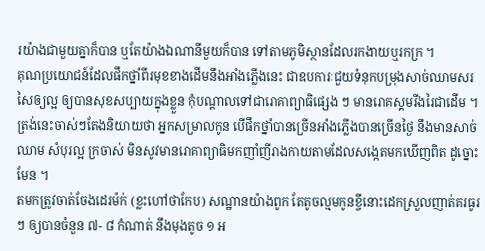រយ៉ាងជាមួយគ្នាក៏បាន ឬតែយ៉ាងឯណានីមួយក៏បាន ទៅតាមភូមិស្ថានដែលរកងាយឬរកក្រ ។
គុណប្រយោជន៍ដែលផឹកថ្នាំពីរមុខខាងដើមនឹងអាំងភ្លើងនេះ ជាឧបការៈជួយទំនុកបម្រុងសាច់ឈាមសរសៃឲ្យល្អ ឲ្យបានសុខសប្បាយក្នុងខ្លួន កុំបណ្ដាលទៅជារោគាព្យាធិផ្សេង ៗ មានរោគស្គមរីងរៃជាដើម ។ ត្រង់នេះចាស់ៗតែងនិយាយថា អ្នកសម្រាលកូន បើផឹកថ្នាំបានច្រើនអាំងភ្លើងបានច្រើនថ្ងៃ នឹងមានសាច់ឈាម សំបុរល្អ ក្រចាស់ មិនសូវមានរោគាព្យាធិមកញាំញីរាងកាយតាមដែលសង្កេតមកឃើញពិត ដូច្នោះមែន ។
តមកត្រូវចាត់ចែងដេរម៉ក់ (ខ្លះហៅថាកែប) សណ្ឋានយ៉ាងពូក តែតូចល្មមកូនខ្ចីនោះដេកស្រួលញាត់គរធូរ ៗ ឲ្យបានចំនួន ៧- ៨ កំណាត់ នឹងមុងតូច ១ អ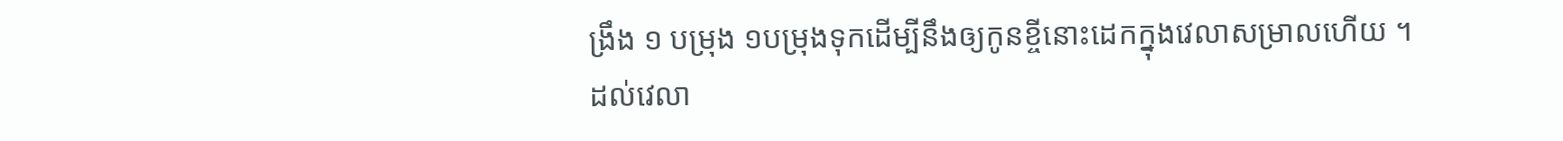ង្រឹង ១ បម្រុង ១បម្រុងទុកដើម្បីនឹងឲ្យកូនខ្ចីនោះដេកក្នុងវេលាសម្រាលហើយ ។
ដល់វេលា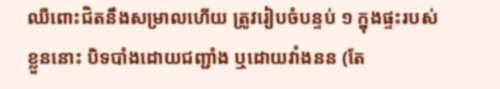ឈឺពោះជិតនឹងសម្រាលហើយ ត្រូវរៀបចំបន្ទប់ ១ ក្នុងផ្ទះរបស់ខ្លួននោះ បិទបាំងដោយជញ្ជាំង ឬដោយវាំងនន (តែ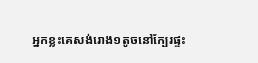អ្នកខ្លះគេសង់រោង១តូចនៅក្បែរផ្ទះ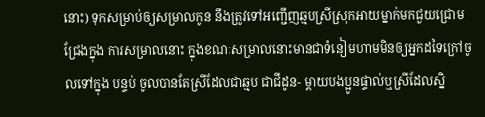នោះ) ទុកសម្រាប់ឲ្យសម្រាលកូន នឹងត្រូវទៅអញ្ជើញឆ្មបស្រីស្រុកអាយម្នាក់មកជួយជ្រោមជ្រែងក្នុង ការសម្រាលនោះ ក្នុងខណៈសម្រាលនោះមានជាទំនៀមហាមមិនឲ្យអ្នកដទៃក្រៅចូលទៅក្នុង បន្ទប់ ចូលបានតែស្រីដែលជាឆ្មប ជាជីដូន- ម្ដាយបងប្អូនផ្ទាល់ឬស្រីដែលស្និ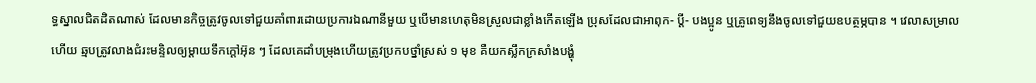ទ្ធស្នាលជិតដិតណាស់ ដែលមានកិច្ចត្រូវចូលទៅជួយគាំពារដោយប្រការឯណានីមួយ ឬបើមានហេតុមិនស្រួលជាខ្លាំងកើតឡើង ប្រុសដែលជាអាពុក- ប្ដី- បងប្អូន ឬគ្រូពេទ្យនឹងចូលទៅជួយឧបត្ថម្ភបាន ។ វេលាសម្រាលហើយ ឆ្មបត្រូវលាងជំរះមន្ទិលឲ្យម្ដាយទឹកក្ដៅអ៊ុន ៗ ដែលគេដាំបម្រុងហើយត្រូវប្រកបថ្នាំស្រស់ ១ មុខ គឺយកស្លឹកក្រសាំងបង្ហុំ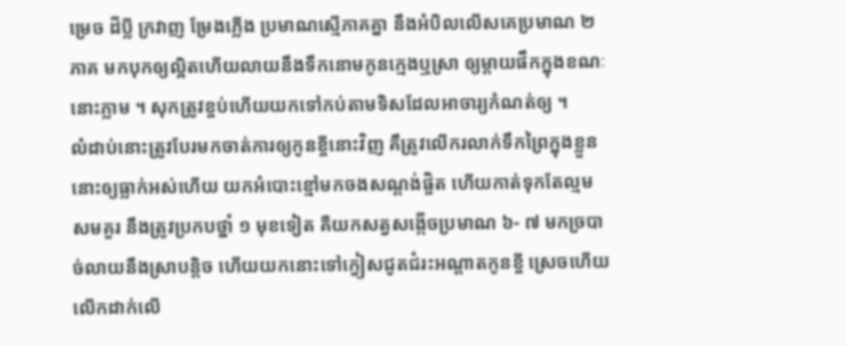ម្រេច ដីប្លី ក្រវាញ ម្រែងភ្លើង ប្រមាណស្មើភាគគ្នា នឹងអំបិលលើសគេប្រមាណ ២ ភាគ មកបុកឲ្យល្អិតហើយលាយនឹងទឹកនោមកូនក្មេងឬស្រា ឲ្យម្ដាយផឹកក្នុងខណៈនោះភ្លាម ។ សុកត្រូវខ្ចប់ហើយយកទៅកប់តាមទិសដែលអាចារ្យកំណត់ឲ្យ ។
លំដាប់នោះត្រូវបែរមកចាត់ការឲ្យកូនខ្ចីនោះវិញ គឹត្រូវលើករលាក់ទឹកព្រៃក្នុងខ្លួននោះឲ្យធ្លាក់អស់ហើយ យកអំបោះខ្មៅមកចងសណ្ដង់ផ្ចិត ហើយកាត់ទុកតែល្មមសមគួរ នឹងត្រូវប្រកបថ្នាំ ១ មុខទៀត គឺយកសត្វសង្កើចប្រមាណ ៦- ៧ មកច្របាច់លាយនឹងស្រាបន្តិច ហើយយកនោះទៅក្វៀសជូតជំរះអណ្ដាតកូនខ្ចី ស្រេចហើយលើកដាក់លើ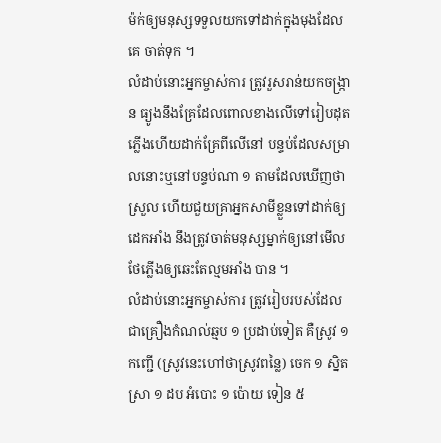ម៉ក់ឲ្យមនុស្សទទួលយកទៅដាក់ក្នុងមុងដែលគេ ចាត់ទុក ។
លំដាប់នោះអ្នកម្ចាស់ការ ត្រូវរួសរាន់យកចង្ក្រាន ធ្យូងនឹងគ្រែដែលពោលខាងលើទៅរៀបដុតភ្លើងហើយដាក់គ្រែពីលើនៅ បន្ទប់ដែលសម្រាលនោះឬនៅបន្ទប់ណា ១ តាមដែលឃើញថាស្រួល ហើយជួយគ្រាអ្នកសាមីខ្លួនទៅដាក់ឲ្យដេកអាំង នឹងត្រូវចាត់មនុស្សម្នាក់ឲ្យនៅមើលថែភ្លើងឲ្យឆេះតែល្មមអាំង បាន ។
លំដាប់នោះអ្នកម្ចាស់ការ ត្រូវរៀបរបស់ដែលជាគ្រឿងកំណល់ឆ្មប ១ ប្រដាប់ទៀត គឺស្រូវ ១ កញ្ជើ (ស្រូវនេះហៅថាស្រូវពន្លៃ) ចេក ១ ស្និត ស្រា ១ ដប អំបោះ ១ ប៉ោយ ទៀន ៥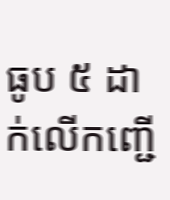ធូប ៥ ដាក់លើកញ្ជើ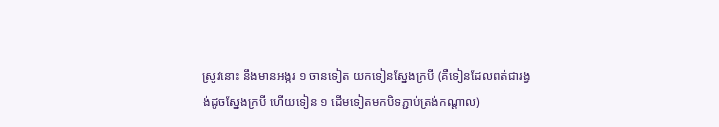ស្រូវនោះ នឹងមានអង្ករ ១ ចានទៀត យកទៀនស្នែងក្របី (គឺទៀនដែលពត់ជារង្វង់ដូចស្នែងក្របី ហើយទៀន ១ ដើមទៀតមកបិទភ្ជាប់ត្រង់កណ្ដាល)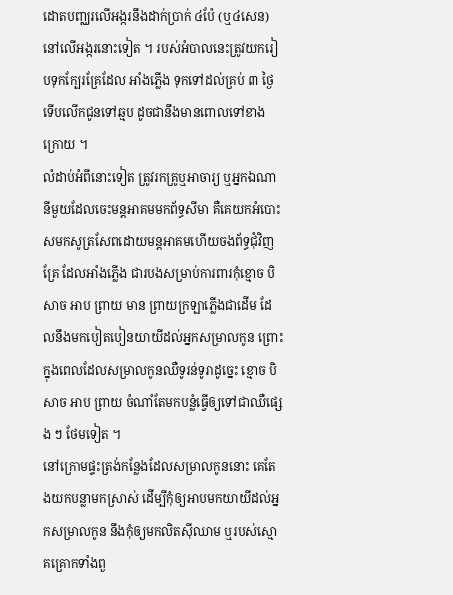ដោតបញ្ឈរលើអង្ករនឹងដាក់ប្រាក់ ៤ប៉ែ (ឬ៤សេន) នៅលើអង្ករនោះទៀត ។ របស់អំបាលនេះត្រូវយករៀបទុកក្បែរគ្រែដែល អាំងភ្លើង ទុកទៅដល់គ្រប់ ៣ ថ្ងៃ ទើបលើកជូនទៅឆ្មប ដូចជានឹងមានពោលទៅខាងក្រោយ ។
លំដាប់អំពីនោះទៀត ត្រូវរកគ្រូឬអាចារ្យ ឬអ្នកឯណានីមួយដែលចេះមន្តអាគមមកព័ទ្ធសីមា គឺគេយកអំបោះសមកសូត្រសែពដោយមន្តអាគមហើយចងព័ទ្ធជុំវិញគ្រែ ដែលអាំងភ្លើង ជារបងសម្រាប់ការពារកុំខ្មោច បិសាច អាប ព្រាយ មាន ព្រាយក្រឡាភ្លើងជាដើម ដែលនឹងមកបៀតបៀនយាយីដល់អ្នកសម្រាលកូន ព្រោះក្នុងពេលដែលសម្រាលកូនឈឺទូរន់ទូរាដូច្នេះ ខ្មោច បិសាច អាប ព្រាយ ចំណាំតែមកបន្លំធ្វើឲ្យទៅជាឈឺផ្សេង ៗ ថែមទៀត ។
នៅក្រោមផ្ទះត្រង់កន្លែងដែលសម្រាលកូននោះ គេតែងយកបន្លាមកស្រាស់ ដើម្បីកុំឲ្យអាបមកយាយីដល់អ្នកសម្រាលកូន នឹងកុំឲ្យមកលិតស៊ីឈាម ឬរបស់ស្មោគគ្រោកទាំងពួ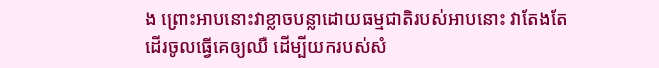ង ព្រោះអាបនោះវាខ្លាចបន្លាដោយធម្មជាតិរបស់អាបនោះ វាតែងតែដើរចូលធ្វើគេឲ្យឈឺ ដើម្បីយករបស់សំ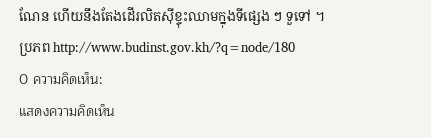ណែន ហើយនឹងតែងដើរលិតស៊ីខ្ទុះឈាមក្នុងទីផ្សេង ៗ ទួទៅ ។
ប្រភព http://www.budinst.gov.kh/?q=node/180
0 ความคิดเห็น:
แสดงความคิดเห็น